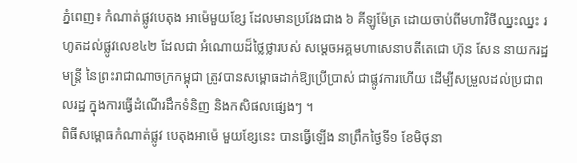ភ្នំពេញ៖ កំណាត់ផ្លូវបេតុង អាម៉េមួយខ្សែ ដែលមានប្រវែងជាង ៦ គីឡូម៉ែត្រ ដោយចាប់ពីមហាវិថីឈ្នះឈ្នះ រហូតដល់ផ្លូវលេខ៤២ ដែលជា អំណោយដ៏ថ្លៃថ្លារបស់ សម្តេចអគ្គមហាសេនាបតីតេជោ ហ៊ុន សែន នាយករដ្ឋមន្ត្រី នៃព្រះរាជាណាចក្រកម្ពុជា ត្រូវបានសម្ពោធដាក់ឱ្យប្រើប្រាស់ ជាផ្លូវការហើយ ដើម្បីសម្រួលដល់ប្រជាពលរដ្ឋ ក្នុងការធ្វើដំណើរដឹកទំនិញ និងកសិផលផ្សេងៗ ។
ពិធីសម្ពោធកំណាត់ផ្លូវ បេតុងអាម៉េ មួយខ្សែនេះ បានធ្វើឡើង នាព្រឹកថ្ងៃទី១ ខែមិថុនា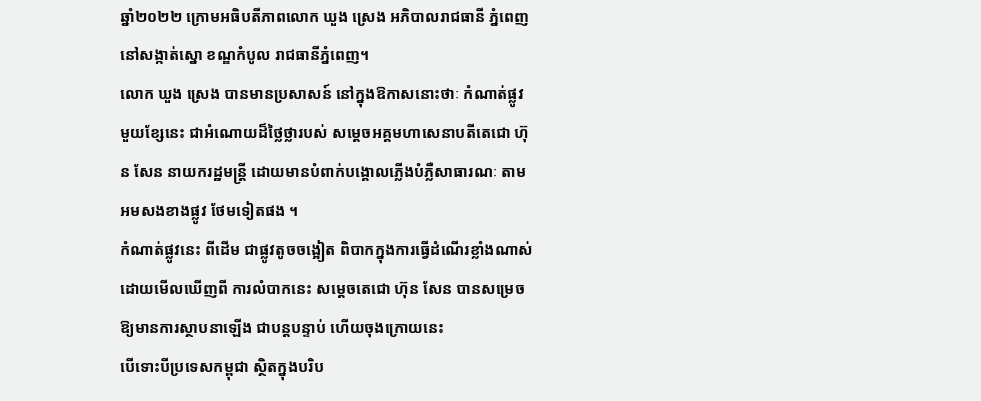ឆ្នាំ២០២២ ក្រោមអធិបតីភាពលោក ឃួង ស្រេង អភិបាលរាជធានី ភ្នំពេញ នៅសង្កាត់ស្នោ ខណ្ឌកំបូល រាជធានីភ្នំពេញ។
លោក ឃួង ស្រេង បានមានប្រសាសន៍ នៅក្នុងឱកាសនោះថាៈ កំណាត់ផ្លូវ មួយខ្សែនេះ ជាអំណោយដ៏ថ្លៃថ្លារបស់ សម្តេចអគ្គមហាសេនាបតីតេជោ ហ៊ុន សែន នាយករដ្ឋមន្ត្រី ដោយមានបំពាក់បង្គោលភ្លើងបំភ្លឺសាធារណៈ តាមអមសងខាងផ្លូវ ថែមទៀតផង ។
កំណាត់ផ្លូវនេះ ពីដើម ជាផ្លូវតូចចង្អៀត ពិបាកក្នុងការធ្វើដំណើរខ្លាំងណាស់ ដោយមើលឃើញពី ការលំបាកនេះ សម្តេចតេជោ ហ៊ុន សែន បានសម្រេចឱ្យមានការស្ថាបនាឡើង ជាបន្តបន្ទាប់ ហើយចុងក្រោយនេះ
បើទោះបីប្រទេសកម្ពុជា ស្ថិតក្នុងបរិប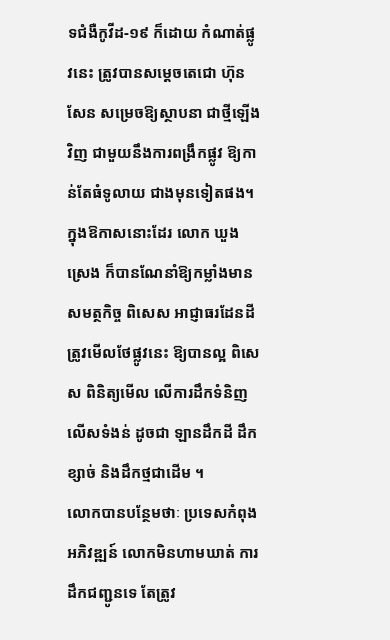ទជំងឺកូវីដ-១៩ ក៏ដោយ កំណាត់ផ្លូវនេះ ត្រូវបានសម្តេចតេជោ ហ៊ុន សែន សម្រេចឱ្យស្ថាបនា ជាថ្មីឡើងវិញ ជាមួយនឹងការពង្រឹកផ្លូវ ឱ្យកាន់តែធំទូលាយ ជាងមុនទៀតផង។
ក្នុងឱកាសនោះដែរ លោក ឃួង ស្រេង ក៏បានណែនាំឱ្យកម្លាំងមានសមត្ថកិច្ច ពិសេស អាជ្ញាធរដែនដី ត្រូវមើលថែផ្លូវនេះ ឱ្យបានល្អ ពិសេស ពិនិត្យមើល លើការដឹកទំនិញ លើសទំងន់ ដូចជា ឡានដឹកដី ដឹកខ្សាច់ និងដឹកថ្មជាដើម ។
លោកបានបន្ថែមថាៈ ប្រទេសកំពុងអភិវឌ្ឍន៍ លោកមិនហាមឃាត់ ការដឹកជញ្ជូនទេ តែត្រូវ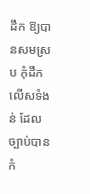ដឹក ឱ្យបានសមស្រប កុំដឹកលើសទំងន់ ដែលច្បាប់បានកំ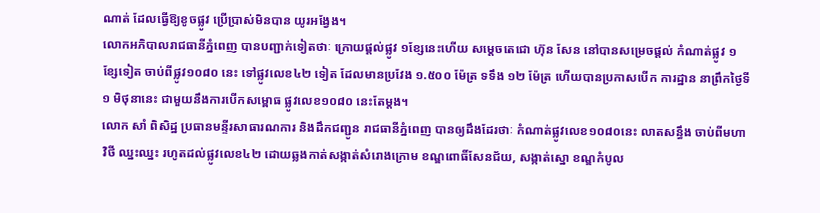ណាត់ ដែលធ្វើឱ្យខូចផ្លូវ ប្រើប្រាស់មិនបាន យូរអង្វែង។
លោកអភិបាលរាជធានីភ្នំពេញ បានបញ្ជាក់ទៀតថាៈ ក្រោយផ្តល់ផ្លូវ ១ខ្សែនេះហើយ សម្តេចតេជោ ហ៊ុន សែន នៅបានសម្រេចផ្តល់ កំណាត់ផ្លូវ ១ខ្សែទៀត ចាប់ពីផ្លូវ១០៨០ នេះ ទៅផ្លូវលេខ៤២ ទៀត ដែលមានប្រវែង ១.៥០០ ម៉ែត្រ ទទឹង ១២ ម៉ែត្រ ហើយបានប្រកាសបើក ការដ្ឋាន នាព្រឹកថ្ងៃទី១ មិថុនានេះ ជាមួយនឹងការបើកសម្ពោធ ផ្លូវលេខ១០៨០ នេះតែម្តង។
លោក សាំ ពិសិដ្ឋ ប្រធានមន្ទីរសាធារណការ និងដឹកជញ្ជូន រាជធានីភ្នំពេញ បានឲ្យដឹងដែរថាៈ កំណាត់ផ្លូវលេខ១០៨០នេះ លាតសន្ធឹង ចាប់ពីមហាវិថី ឈ្នះឈ្នះ រហូតដល់ផ្លូវលេខ៤២ ដោយឆ្លងកាត់សង្កាត់សំរោងក្រោម ខណ្ឌពោធិ៍សែនជ័យ, សង្កាត់ស្នោ ខណ្ឌកំបូល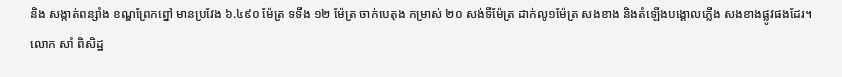និង សង្កាត់ពន្សាំង ខណ្ឌព្រែកព្នៅ មានប្រវែង ៦.៤៩០ ម៉ែត្រ ទទឹង ១២ ម៉ែត្រ ចាក់បេតុង កម្រាស់ ២០ សង់ទីម៉ែត្រ ដាក់លូ១ម៉ែត្រ សងខាង និងតំឡើងបង្គោលភ្លើង សងខាងផ្លូវផងដែរ។
លោក សាំ ពិសិដ្ឋ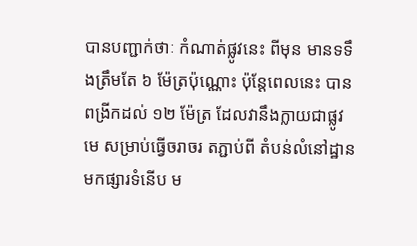បានបញ្ជាក់ថាៈ កំណាត់ផ្លូវនេះ ពីមុន មានទទឹងត្រឹមតែ ៦ ម៉ែត្រប៉ុណ្ណោះ ប៉ុន្តែពេលនេះ បានពង្រីកដល់ ១២ ម៉ែត្រ ដែលវានឹងក្លាយជាផ្លូវមេ សម្រាប់ធ្វើចរាចរ តភ្ជាប់ពី តំបន់លំនៅដ្ឋាន មកផ្សារទំនើប ម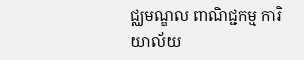ជ្ឈមណ្ឌល ពាណិជ្ជកម្ម ការិយាល័យ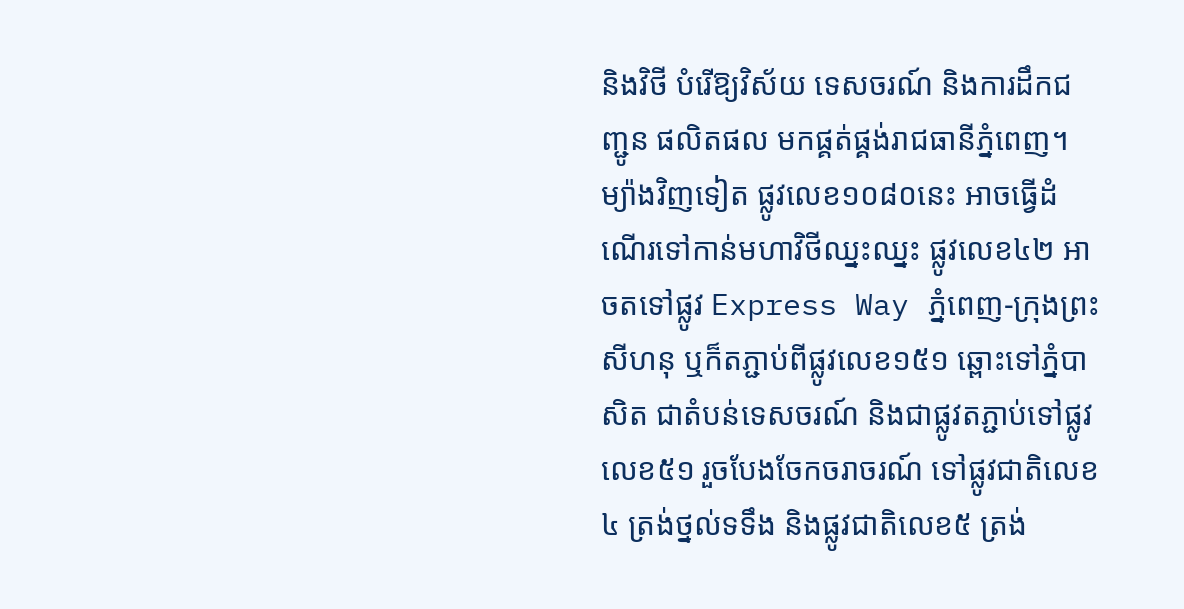និងវិថី បំរើឱ្យវិស័យ ទេសចរណ៍ និងការដឹកជញ្ជូន ផលិតផល មកផ្គត់ផ្គង់រាជធានីភ្នំពេញ។
ម្យ៉ាងវិញទៀត ផ្លូវលេខ១០៨០នេះ អាចធ្វើដំណើរទៅកាន់មហាវិថីឈ្នះឈ្នះ ផ្លូវលេខ៤២ អាចតទៅផ្លូវ Express Way ភ្នំពេញ-ក្រុងព្រះសីហនុ ឬក៏តភ្ជាប់ពីផ្លូវលេខ១៥១ ឆ្ពោះទៅភ្នំបាសិត ជាតំបន់ទេសចរណ៍ និងជាផ្លូវតភ្ជាប់ទៅផ្លូវលេខ៥១ រួចបែងចែកចរាចរណ៍ ទៅផ្លូវជាតិលេខ៤ ត្រង់ថ្នល់ទទឹង និងផ្លូវជាតិលេខ៥ ត្រង់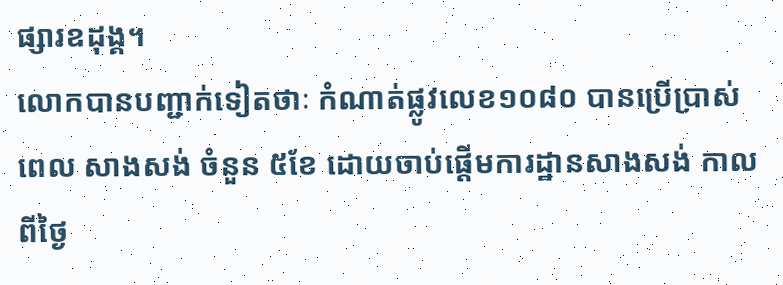ផ្សារឧដុង្គ។
លោកបានបញ្ជាក់ទៀតថាៈ កំណាត់ផ្លូវលេខ១០៨០ បានប្រើប្រាស់ពេល សាងសង់ ចំនួន ៥ខែ ដោយចាប់ផ្តើមការដ្ឋានសាងសង់ កាលពីថ្ងៃ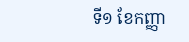ទី១ ខែកញ្ញា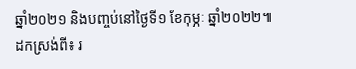ឆ្នាំ២០២១ និងបញ្ចប់នៅថ្ងៃទី១ ខែកុម្ភៈ ឆ្នាំ២០២២៕
ដកស្រង់ពី៖ រ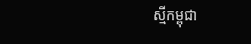ស្មីកម្ពុជា